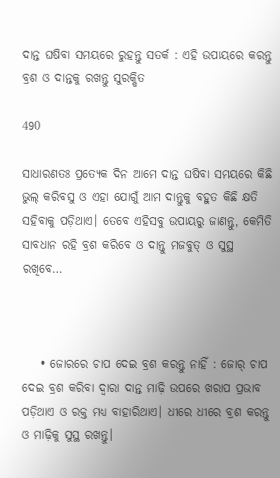ଦାନ୍ତ ଘଷିବା ସମୟରେ ରୁହନ୍ତୁ ସତର୍କ : ଏହି ଉପାୟରେ କରନ୍ତୁ ବ୍ରଶ ଓ ଦାନ୍ତକୁ ରଖନ୍ତୁ ସୁରକ୍ଷିତ

490

ସାଧାରଣତଃ ପ୍ରତ୍ୟେକ ଦିନ ଆମେ ଦାନ୍ତ ଘଷିବା ସମୟରେ କିଛି ଭୁଲ୍ କରିବସୁ ଓ ଏହା ଯୋଗୁଁ ଆମ ଦାନ୍ତୁକୁ ବହୁତ କିଛି କ୍ଷତି ସହିବାକୁ ପଡ଼ିଥାଏ। ତେବେ ଏହିସବୁ ଉପାୟରୁ ଜାଣନ୍ତୁ, କେମିତି ସାବଧାନ ରହି ବ୍ରଶ କରିବେ ଓ ଦାନ୍ତୁ ମଜବୁତ୍ ଓ ସୁସ୍ଥ ରଖିବେ…



    • ଜୋରରେ ଚାପ ଦେଇ ବ୍ରଶ କରନ୍ତୁ ନାହିଁ : ଜୋର୍ ଚାପ ଦେଇ ବ୍ରଶ କରିବା ଦ୍ୱାରା ଦାନ୍ତ ମାଢ଼ି ଉପରେ ଖରାପ ପ୍ରଭାବ ପଡ଼ିଥାଏ ଓ ରକ୍ତ ମଧ୍ୟ ବାହାରିଥାଏ। ଧୀରେ ଧୀରେ ବ୍ରଶ କରନ୍ତୁ ଓ ମାଢ଼ିକୁ ସୁସ୍ଥ ରଖନ୍ତୁ।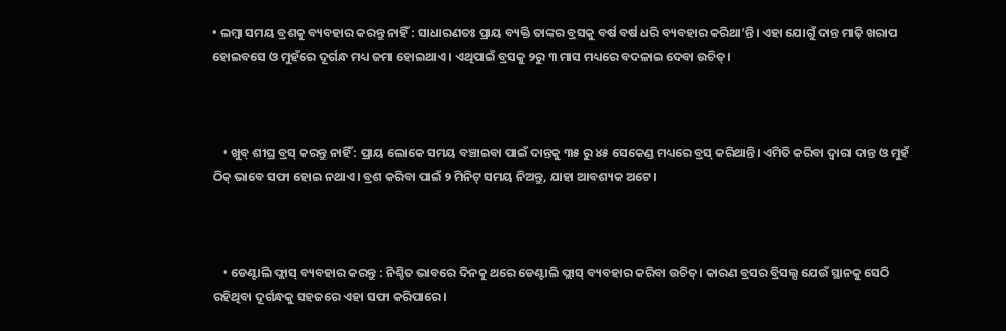• ଲମ୍ବା ସମୟ ବ୍ରଶକୁ ବ୍ୟବହାର କରନ୍ତୁ ନାହିଁ : ସାଧାରଣତଃ ପ୍ରାୟ ବ୍ୟକ୍ତି ତାଙ୍କର ବ୍ରସକୁ ବର୍ଷ ବର୍ଷ ଧରି ବ୍ୟବହାର କରିଥା’ନ୍ତି। ଏହା ଯୋଗୁଁ ଦାନ୍ତ ମାଢ଼ି ଖରାପ ହୋଇବସେ ଓ ମୁହଁରେ ଦୂର୍ଗନ୍ଧ ମଧ୍ୟ ଜମା ହୋଇଥାଏ। ଏଥିପାଇଁ ବ୍ରସକୁ ୨ରୁ ୩ ମାସ ମଧ୍ୟରେ ବଦଳାଇ ଦେବା ଉଚିତ୍।



    • ଖୁବ୍ ଶୀଘ୍ର ବ୍ରସ୍ କରନ୍ତୁ ନାହିଁ : ପ୍ରାୟ ଲୋକେ ସମୟ ବଞ୍ଚାଇବା ପାଇଁ ଦାନ୍ତକୁ ୩୫ ରୁ ୪୫ ସେକେଣ୍ଡ ମଧ୍ୟରେ ବ୍ରସ୍ କରିଥାନ୍ତି। ଏମିତି କରିବା ଦ୍ୱାରା ଦାନ୍ତ ଓ ମୁହଁ ଠିକ୍ ଭାବେ ସଫା ହୋଇ ନଥାଏ। ବ୍ରଶ କରିବା ପାଇଁ ୨ ମିନିଟ୍ ସମୟ ନିଅନ୍ତୁ, ଯାହା ଆବଶ୍ୟକ ଅଟେ।



    • ଡେଣ୍ଟାଲି ଫ୍ଲାସ୍ ବ୍ୟବହାର କରନ୍ତୁ : ନିଶ୍ଚିତ ଭାବରେ ଦିନକୁ ଥରେ ଡେଣ୍ଟାଲି ଫ୍ଲାସ୍ ବ୍ୟବହାର କରିବା ଉଚିତ୍। କାରଣ ବ୍ରସର ବ୍ରିସଲ୍ସ ଯେଉଁ ସ୍ଥାନକୁ ସେଠି ରହିଥିବା ଦୂର୍ଗନ୍ଧକୁ ସହଜରେ ଏହା ସଫା କରିପାରେ।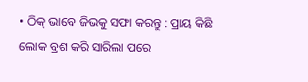• ଠିକ୍ ଭାବେ ଜିଭକୁ ସଫା କରନ୍ତୁ : ପ୍ରାୟ କିଛି ଲୋକ ବ୍ରଶ କରି ସାରିଲା ପରେ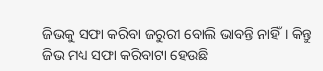ଜିଭକୁ ସଫା କରିବା ଜରୁରୀ ବୋଲି ଭାବନ୍ତି ନାହିଁ। କିନ୍ତୁ ଜିଭ ମଧ୍ୟ ସଫା କରିବାଟା ହେଉଛି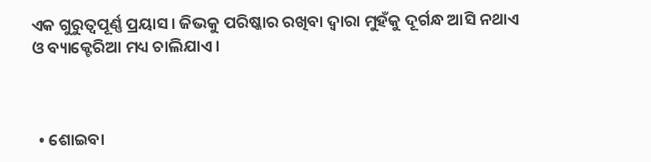ଏକ ଗୁରୁତ୍ୱପୂର୍ଣ୍ଣ ପ୍ରୟାସ। ଜିଭକୁ ପରିଷ୍କାର ରଖିବା ଦ୍ୱାରା ମୁହଁକୁ ଦୂର୍ଗନ୍ଧ ଆସି ନଥାଏ ଓ ବ୍ୟାକ୍ଟେରିଆ ମଧ୍ୟ ଚାଲିଯାଏ।



  • ଶୋଇବା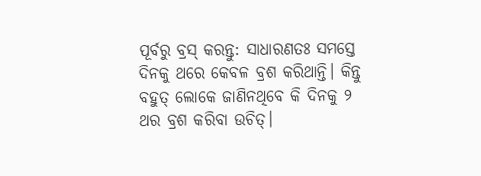ପୂର୍ବରୁ ବ୍ରସ୍ କରନ୍ତୁ: ସାଧାରଣତଃ ସମସ୍ତେ ଦିନକୁ ଥରେ କେବଳ ବ୍ରଶ କରିଥାନ୍ତି। କିନ୍ତୁ ବହୁତ୍ ଲୋକେ ଜାଣିନଥିବେ କି ଦିନକୁ ୨ ଥର ବ୍ରଶ କରିବା ଉଚିତ୍।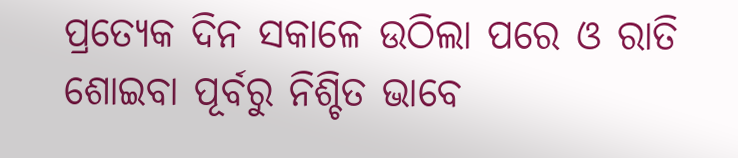ପ୍ରତ୍ୟେକ ଦିନ ସକାଳେ ଉଠିଲା ପରେ ଓ ରାତି ଶୋଇବା ପୂର୍ବରୁ ନିଶ୍ଚିତ ଭାବେ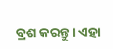ବ୍ରଶ କରନ୍ତୁ। ଏହା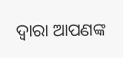ଦ୍ୱାରା ଆପଣଙ୍କ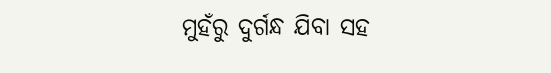ମୁହଁରୁ ଦୁର୍ଗନ୍ଧ ଯିବା ସହ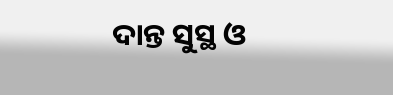ଦାନ୍ତ ସୁସ୍ଥ ଓ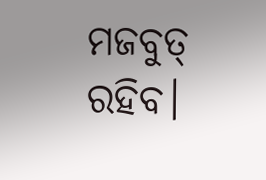ମଜବୁତ୍ ରହିବ।